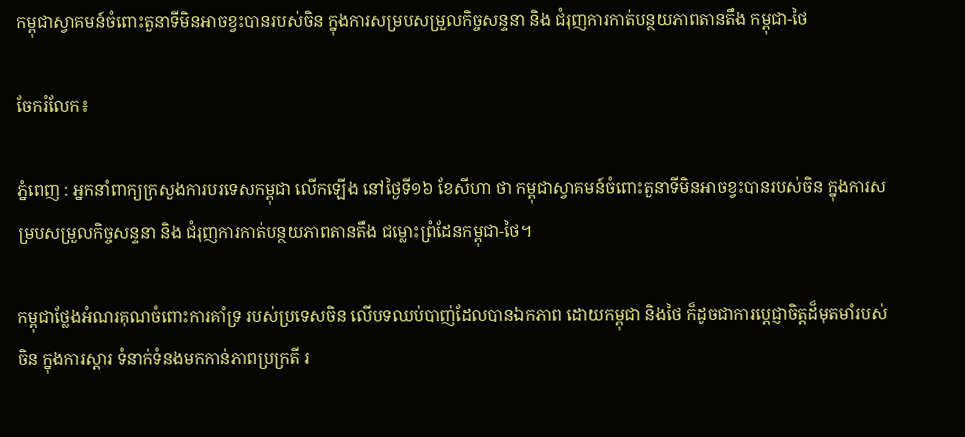កម្ពុជាស្វាគមន៍ចំពោះតួនាទីមិនអាចខ្វះបានរបស់ចិន ក្នុងការសម្របសម្រួលកិច្ចសន្ទនា និង ជំរុញការកាត់បន្ថយភាពតានតឹង កម្ពុជា-ថៃ

ចែករំលែក៖

ភ្នំពេញ : អ្នកនាំពាក្យក្រសួងការបរទេសកម្ពុជា លើកឡើង នៅថ្ងៃទី១៦ ខែសីហា ថា កម្ពុជាស្វាគមន៍ចំពោះតួនាទីមិនអាចខ្វះបានរបស់ចិន ក្នុងការសម្របសម្រួលកិច្ចសន្ទនា និង ជំរុញការកាត់បន្ថយភាពតានតឹង ជម្លោះព្រំដែនកម្ពុជា-ថៃ។

កម្ពុជាថ្លែងអំណរគុណចំពោះការគាំទ្រ របស់ប្រទេសចិន លើបទឈប់បាញ់ដែលបានឯកភាព ដោយកម្ពុជា និងថៃ ក៏ដូចជាការប្តេជ្ញាចិត្តដ៏មុតមាំរបស់ចិន ក្នុងការស្តារ ទំនាក់ទំនងមកកាន់ភាពប្រក្រតី រ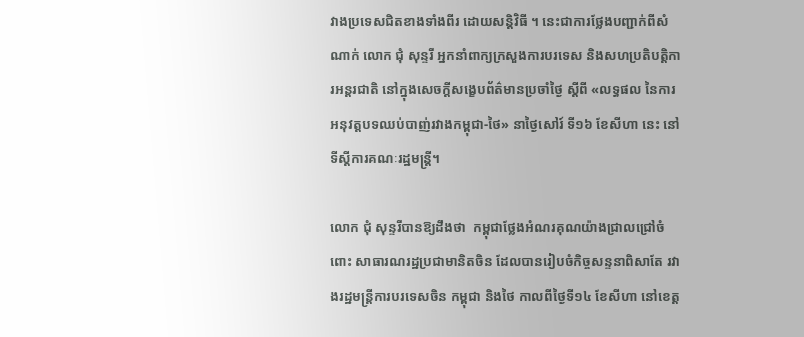វាងប្រទេសជិតខាងទាំងពីរ ដោយសន្តិវិធី ។ នេះជាការថ្លែងបញ្ជាក់ពីសំណាក់ លោក ជុំ សុន្ទរី អ្នកនាំពាក្យក្រសួងការបរទេស និងសហប្រតិបត្តិការអន្តរជាតិ នៅក្នុងសេចក្តីសង្ខេបព័ត៌មានប្រចាំថ្ងៃ ស្តីពី «លទ្ធផល នៃការអនុវត្តបទឈប់បាញ់រវាងកម្ពុជា-ថៃ» នាថ្ងៃសៅរ៍ ទី១៦ ខែសីហា នេះ នៅទីស្តីការគណៈរដ្ឋមន្ត្រី។

លោក ជុំ សុន្ទរីបានឱ្យដឹងថា  កម្ពុជាថ្លែងអំណរគុណយ៉ាងជ្រាលជ្រៅចំពោះ សាធារណរដ្ឋប្រជាមានិតចិន ដែលបានរៀបចំកិច្ចសន្ទនាពិសាតែ រវាងរដ្ឋមន្ត្រីការបរទេសចិន កម្ពុជា និងថៃ កាលពីថ្ងៃទី១៤ ខែសីហា នៅខេត្ត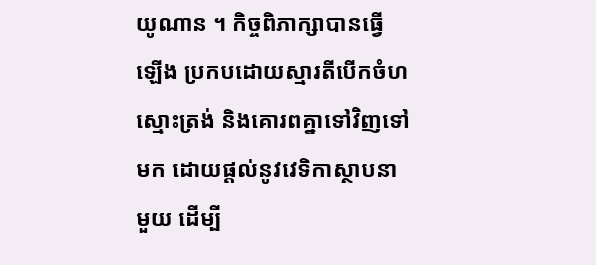យូណាន ។ កិច្ចពិភាក្សាបានធ្វើឡើង ប្រកបដោយស្មារតីបើកចំហ ស្មោះត្រង់ និងគោរពគ្នាទៅវិញទៅមក ដោយផ្តល់នូវវេទិកាស្ថាបនាមួយ ដើម្បី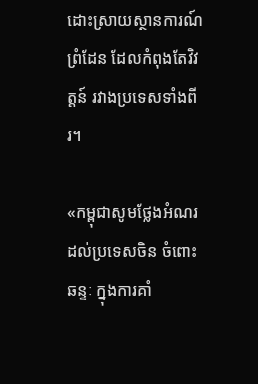ដោះស្រាយស្ថានការណ៍ព្រំដែន ដែលកំពុងតែវិវត្តន៍ រវាងប្រទេសទាំងពីរ។

«កម្ពុជាសូមថ្លែងអំណរដល់ប្រទេសចិន ចំពោះឆន្ទៈ ក្នុងការគាំ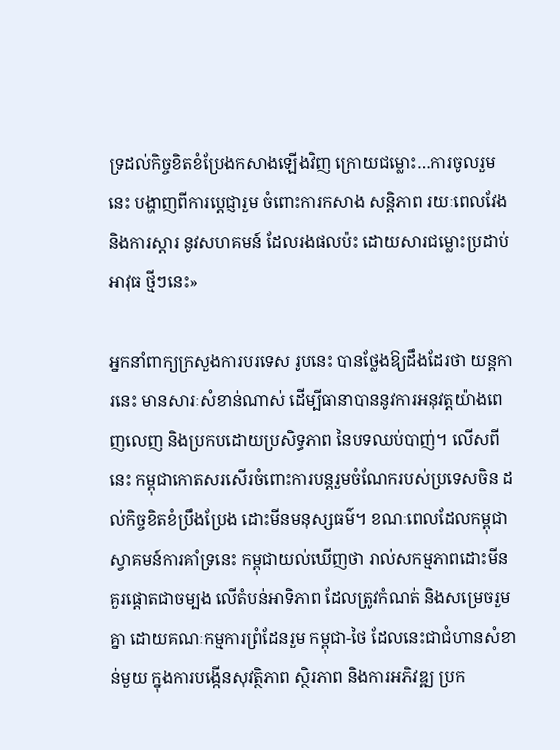ទ្រដល់កិច្ចខិតខំប្រែងកសាងឡើងវិញ ក្រោយជម្លោះ…ការចូលរួមនេះ បង្ហាញពីការប្តេជ្ញារួម ចំពោះការកសាង សន្តិភាព រយៈពេលវែង និងការស្តារ នូវសហគមន៍ ដែលរងផលប៉ះ ដោយសារជម្លោះប្រដាប់អាវុធ ថ្មីៗនេះ»

អ្នកនាំពាក្យក្រសួងការបរទេស រូបនេះ បានថ្លែងឱ្យដឹងដែរថា យន្តការនេះ មានសារៈសំខាន់ណាស់ ដើម្បីធានាបាននូវការអនុវត្តយ៉ាងពេញលេញ និងប្រកបដោយប្រសិទ្ធភាព នៃបទឈប់បាញ់។ លើសពីនេះ កម្ពុជាកោតសរសើរចំពោះការបន្តរួមចំណែករបស់ប្រទេសចិន ដល់កិច្ចខិតខំប្រឹងប្រែង ដោះមីនមនុស្សធម៌។ ខណៈពេលដែលកម្ពុជាស្វាគមន៍ការគាំទ្រនេះ កម្ពុជាយល់ឃើញថា រាល់សកម្មភាពដោះមីន គួរផ្តោតជាចម្បង លើតំបន់អាទិភាព ដែលត្រូវកំណត់ និងសម្រេចរួមគ្នា ដោយគណៈកម្មការព្រំដែនរួម កម្ពុជា-ថៃ ដែលនេះជាជំហានសំខាន់មួយ ក្នុងការបង្កើនសុវត្ថិភាព ស្ថិរភាព និងការអភិវឌ្ឍ ប្រក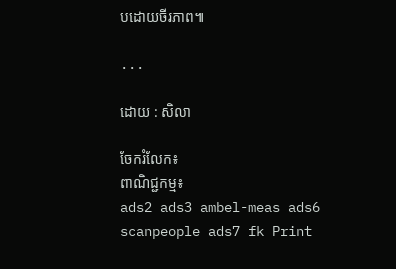បដោយចីរភាព៕

...

ដោយ : សិលា

ចែករំលែក៖
ពាណិជ្ជកម្ម៖
ads2 ads3 ambel-meas ads6 scanpeople ads7 fk Print